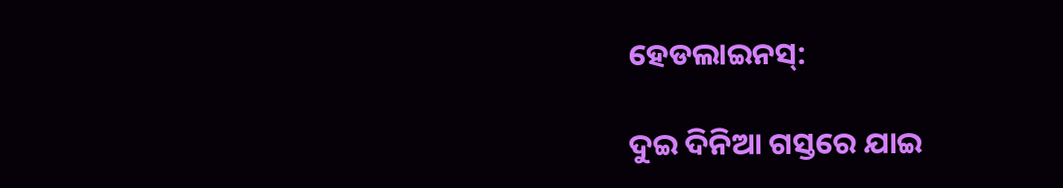ହେଡଲାଇନସ୍:

ଦୁଇ ଦିନିଆ ଗସ୍ତରେ ଯାଇ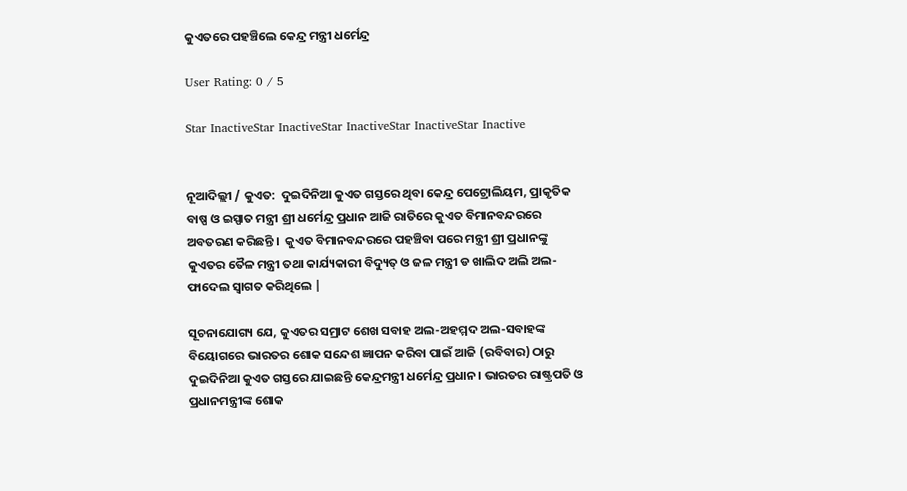କୁଏତରେ ପହଞ୍ଚିଲେ କେନ୍ଦ୍ର ମନ୍ତ୍ରୀ ଧର୍ମେନ୍ଦ୍ର

User Rating: 0 / 5

Star InactiveStar InactiveStar InactiveStar InactiveStar Inactive


ନୂଆଦିଲ୍ଲୀ / କୁଏତ:  ଦୁଇଦିନିଆ କୁଏତ ଗସ୍ତରେ ଥିବା କେନ୍ଦ୍ର ପେଟ୍ରୋଲିୟମ, ପ୍ରାକୃତିକ ବାଷ୍ପ ଓ ଇସ୍ପାତ ମନ୍ତ୍ରୀ ଶ୍ରୀ ଧର୍ମେନ୍ଦ୍ର ପ୍ରଧାନ ଆଜି ରାତିରେ କୁଏତ ବିମାନବନ୍ଦରରେ ଅବତରଣ କରିଛନ୍ତି ।  କୁଏତ ବିମାନବନ୍ଦରରେ ପହଞ୍ଚିବା ପରେ ମନ୍ତ୍ରୀ ଶ୍ରୀ ପ୍ରଧାନଙ୍କୁ କୁଏତର ତୈଳ ମନ୍ତ୍ରୀ ତଥା କାର୍ଯ୍ୟକାରୀ ବିଦ୍ୟୁତ୍ ଓ ଜଳ ମନ୍ତ୍ରୀ ଡ ଖାଲିଦ ଅଲି ଅଲ-ଫାଦେଲ ସ୍ୱାଗତ କରିଥିଲେ |

ସୂଚନାଯୋଗ୍ୟ ଯେ, କୁଏତର ସମ୍ରାଟ ଶେଖ ସବାହ ଅଲ-ଅହମ୍ମଦ ଅଲ-ସବାହଙ୍କ ବିୟୋଗରେ ଭାରତର ଶୋକ ସନ୍ଦେଶ ଜ୍ଞାପନ କରିବା ପାଇଁ ଆଜି (ରବିବାର) ଠାରୁ ଦୁଇଦିନିଆ କୁଏତ ଗସ୍ତରେ ଯାଇଛନ୍ତି କେନ୍ଦ୍ରମନ୍ତ୍ରୀ ଧର୍ମେନ୍ଦ୍ର ପ୍ରଧାନ। ଭାରତର ରାଷ୍ଟ୍ରପତି ଓ ପ୍ରଧାନମନ୍ତ୍ରୀଙ୍କ ଶୋକ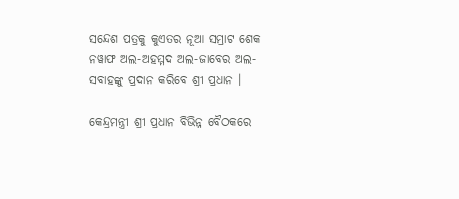ସନ୍ଦେଶ ପତ୍ରକୁ କୁଏତର ନୂଆ ସମ୍ରାଟ ଶେକ ନୱାଫ ଅଲ-ଅହମ୍ମଦ ଅଲ-ଜାବେର ଅଲ-ସବାହଙ୍କୁ ପ୍ରଦାନ କରିବେ ଶ୍ରୀ ପ୍ରଧାନ ।

କେନ୍ଦ୍ରମନ୍ତ୍ରୀ ଶ୍ରୀ ପ୍ରଧାନ ବିଭିନ୍ନ ବୈଠକରେ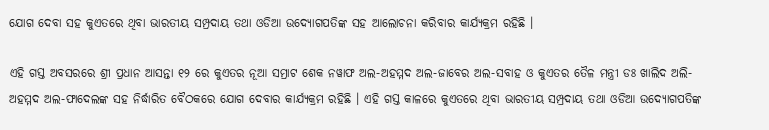ଯୋଗ ଦେବା ସହ କୁଏତରେ ଥିବା ଭାରତୀୟ ସମ୍ପ୍ରଦାୟ ତଥା ଓଡିଆ ଉଦ୍ୟୋଗପତିଙ୍କ ସହ ଆଲୋଚନା କରିବାର କାର୍ଯ୍ୟକ୍ରମ ରହିଛି ।

ଏହି ଗସ୍ତ ଅବସରରେ ଶ୍ରୀ ପ୍ରଧାନ ଆସନ୍ତା ୧୨ ରେ କୁଏତର ନୂଆ ସମ୍ରାଟ ଶେକ ନୱାଫ ଅଲ-ଅହମ୍ମଦ ଅଲ-ଜାବେର ଅଲ-ସବାହ ଓ କୁଏତର ତୈଳ ମନ୍ତ୍ରୀ ଡଃ ଖାଲିଦ ଅଲି-ଅହମ୍ମଦ ଅଲ-ଫାଦେଲଙ୍କ ସହ ନିର୍ଦ୍ଧାରିତ ବୈଠକରେ ଯୋଗ ଦେବାର କାର୍ଯ୍ୟକ୍ରମ ରହିଛି । ଏହି ଗସ୍ତ କାଳରେ କୁଏତରେ ଥିବା ଭାରତୀୟ ସମ୍ପ୍ରଦାୟ ତଥା ଓଡିଆ ଉଦ୍ୟୋଗପତିଙ୍କ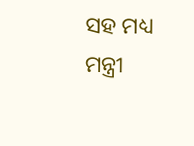ସହ ମଧ୍ୟ ମନ୍ତ୍ରୀ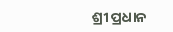ଶ୍ରୀ ପ୍ରଧାନ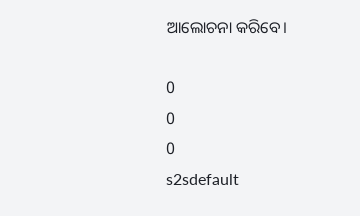ଆଲୋଚନା କରିବେ।

0
0
0
s2sdefault